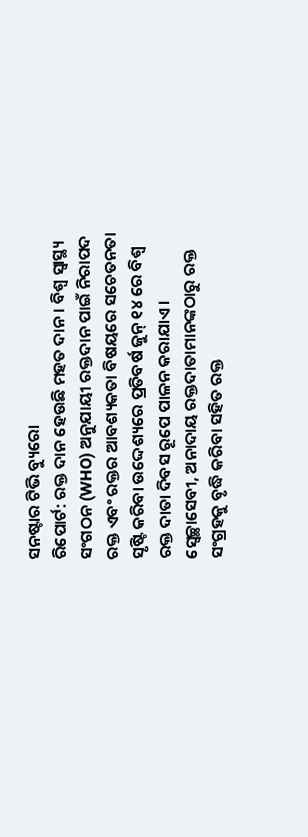ସନଷ୍ଟାର ଟିଭି ବ୍ୟୁରୋ
ରିପୋର୍ଟ: ରକ୍ତ ଦାନ ହେଉଛି ମହତ ଦାନ। ବିଶ୍ବ ସ୍ବାସ୍ଥ୍ୟ ସଂଗଠନ (WHO) ଅନୁଯାୟୀ ରକ୍ତଦାନ ପାଇଁ ନିରାପଦ ରକ୍ତ ଏବଂ ରକ୍ତର ଆବଶ୍ୟକତା ବିଷୟରେ ସଚେତନତା ସୃଷ୍ଟି କରିବା ଉଦ୍ଦେଶ୍ୟରେ ପ୍ରତିବର୍ଷ ଜୁନ୍ ୧୪ ରେ ବିଶ୍ବ ରକ୍ତ ଦାତା ଦିବସ ରୂପେ ପାଳନ କରାଯାଏ। ସ୍ବେଚ୍ଛାସେବୀ, ଅନାଦାୟ ରକ୍ତଦାତାମାନଙ୍କଠାରୁ ରକ୍ତ ସଂଗ୍ରହକୁ ବୃଦ୍ଧି କରିବା ସହିତ ରକ୍ତ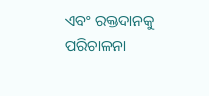ଏବଂ ରକ୍ତଦାନକୁ ପରିଚାଳନା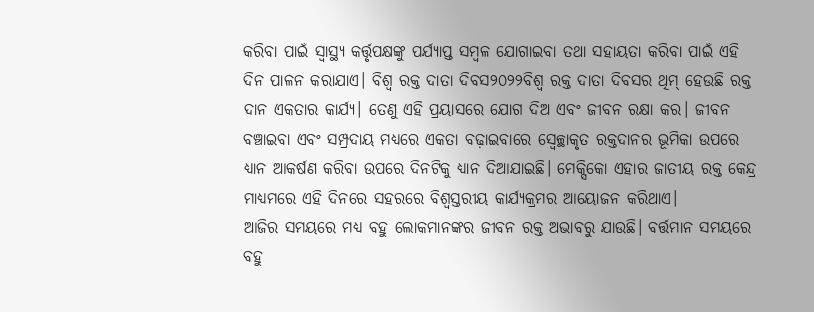କରିବା ପାଇଁ ସ୍ୱାସ୍ଥ୍ୟ କର୍ତ୍ତୃପକ୍ଷଙ୍କୁ ପର୍ଯ୍ୟାପ୍ତ ସମ୍ବଳ ଯୋଗାଇବା ତଥା ସହାୟତା କରିବା ପାଇଁ ଏହି ଦିନ ପାଳନ କରାଯାଏ। ବିଶ୍ୱ ରକ୍ତ ଦାତା ଦିବସ୨୦୨୨ବିଶ୍ୱ ରକ୍ତ ଦାତା ଦିବସର ଥିମ୍ ହେଉଛି ରକ୍ତ ଦାନ ଏକତାର କାର୍ଯ୍ୟ। ତେଣୁ ଏହି ପ୍ରୟାସରେ ଯୋଗ ଦିଅ ଏବଂ ଜୀବନ ରକ୍ଷା କର। ଜୀବନ ବଞ୍ଚାଇବା ଏବଂ ସମ୍ପ୍ରଦାୟ ମଧ୍ୟରେ ଏକତା ବଢ଼ାଇବାରେ ସ୍ବେଚ୍ଛାକୃତ ରକ୍ତଦାନର ଭୂମିକା ଉପରେ ଧ୍ୟାନ ଆକର୍ଷଣ କରିବା ଉପରେ ଦିନଟିକୁ ଧ୍ୟାନ ଦିଆଯାଇଛି। ମେକ୍ସିକୋ ଏହାର ଜାତୀୟ ରକ୍ତ କେନ୍ଦ୍ର ମାଧ୍ୟମରେ ଏହି ଦିନରେ ସହରରେ ବିଶ୍ୱସ୍ତରୀୟ କାର୍ଯ୍ୟକ୍ରମର ଆୟୋଜନ କରିଥାଏ।
ଆଜିର ସମୟରେ ମଧ୍ୟ ବହୁ ଲୋକମାନଙ୍କର ଜୀବନ ରକ୍ତ ଅଭାବରୁ ଯାଉଛି। ବର୍ତ୍ତମାନ ସମୟରେ ବହୁ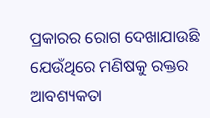ପ୍ରକାରର ରୋଗ ଦେଖାଯାଉଛି ଯେଉଁଥିରେ ମଣିଷକୁ ରକ୍ତର ଆବଶ୍ୟକତା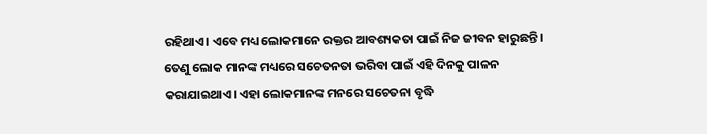ରହିଥାଏ। ଏବେ ମଧ୍ୟ ଲୋକମାନେ ରକ୍ତର ଆବଶ୍ୟକତା ପାଇଁ ନିଜ ଜୀବନ ହାରୁଛନ୍ତି। ତେଣୁ ଲୋକ ମାନଙ୍କ ମଧ୍ୟରେ ସଚେତନତା ଭରିବା ପାଇଁ ଏହି ଦିନକୁ ପାଳନ କରାଯାଇଥାଏ। ଏହା ଲୋକମାନଙ୍କ ମନରେ ସଚେତନା ବୃଦ୍ଧି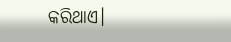କରିଥାଏ।